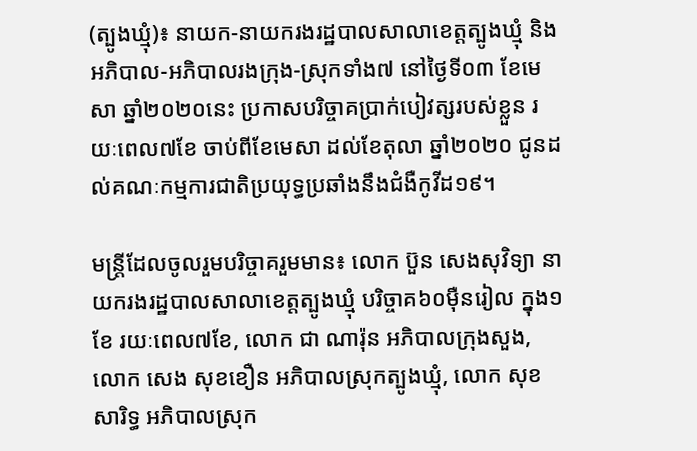(ត្បូងឃ្មុំ)៖ នាយក-នាយករងរដ្ឋបាលសាលាខេត្តត្បូងឃ្មុំ និងអភិបាល-អភិបាលរងក្រុង-ស្រុកទាំង៧ នៅថ្ងៃទី០៣ ខែមេសា ឆ្នាំ២០២០នេះ ប្រកាសបរិច្ចាគប្រាក់បៀវត្សរបស់ខ្លួន រយៈពេល៧ខែ ចាប់ពីខែមេសា ដល់ខែតុលា ឆ្នាំ២០២០ ជូនដល់គណៈកម្មការជាតិប្រយុទ្ធប្រឆាំងនឹងជំងឺកូវីដ១៩។

មន្រ្តីដែលចូលរួមបរិច្ចាគរួមមាន៖ លោក ប៊ួន សេងសុវិទ្យា នាយករងរដ្ឋបាលសាលាខេត្តត្បូងឃ្មុំ បរិច្ចាគ៦០ម៉ឺនរៀល ក្នុង១ខែ រយៈពេល៧ខែ, លោក ជា ណារ៉ុន អភិបាលក្រុងសួង, លោក សេង សុខខឿន អភិបាលស្រុកត្បូងឃ្មុំ, លោក សុខ សារិទ្ធ អភិបាលស្រុក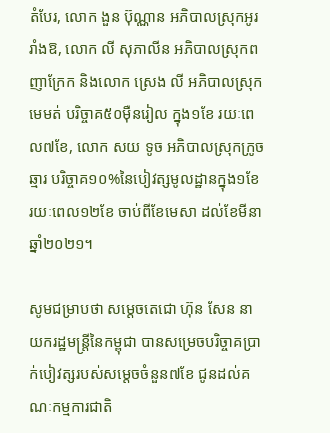តំបែរ, លោក ងួន ប៊ុណ្ណាន អភិបាលស្រុកអូររាំងឱ, លោក លី សុភាលីន អភិបាលស្រុកពញាក្រែក និងលោក ស្រេង លី អភិបាលស្រុកមេមត់ បរិច្ចាគ៥០ម៉ឺនរៀល ក្នុង១ខែ រយៈពេល៧ខែ, លោក សយ ទូច អភិបាលស្រុកក្រូចឆ្មារ បរិច្ចាគ១០%នៃបៀវត្សមូលដ្ឋានក្នុង១ខែ រយៈពេល១២ខែ ចាប់ពីខែមេសា ដល់ខែមីនា ឆ្នាំ២០២១។

សូមជម្រាបថា សម្តេចតេជោ ហ៊ុន សែន នាយករដ្ឋមន្រ្តីនៃកម្ពុជា បានសម្រេចបរិច្ចាគប្រាក់បៀវត្សរបស់សម្តេចចំនួន៧ខែ ជូនដល់គណៈកម្មការជាតិ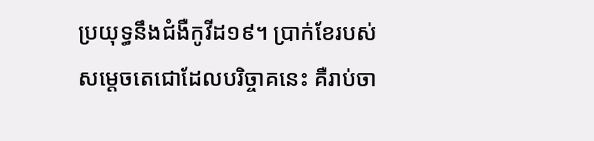ប្រយុទ្ធនឹងជំងឺកូវីដ១៩។ ប្រាក់ខែរបស់ សម្តេចតេជោដែលបរិច្ចាគនេះ គឺរាប់ចា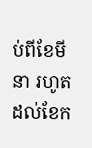ប់ពីខែមីនា រហូតដល់ខែក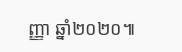ញ្ញា ឆ្នាំ២០២០៕